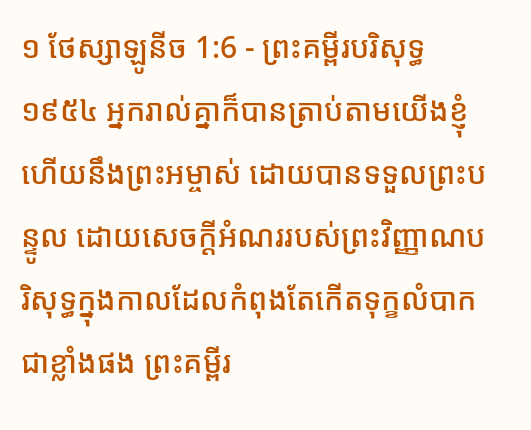១ ថែស្សាឡូនីច 1:6 - ព្រះគម្ពីរបរិសុទ្ធ ១៩៥៤ អ្នករាល់គ្នាក៏បានត្រាប់តាមយើងខ្ញុំ ហើយនឹងព្រះអម្ចាស់ ដោយបានទទួលព្រះបន្ទូល ដោយសេចក្ដីអំណររបស់ព្រះវិញ្ញាណបរិសុទ្ធក្នុងកាលដែលកំពុងតែកើតទុក្ខលំបាកជាខ្លាំងផង ព្រះគម្ពីរ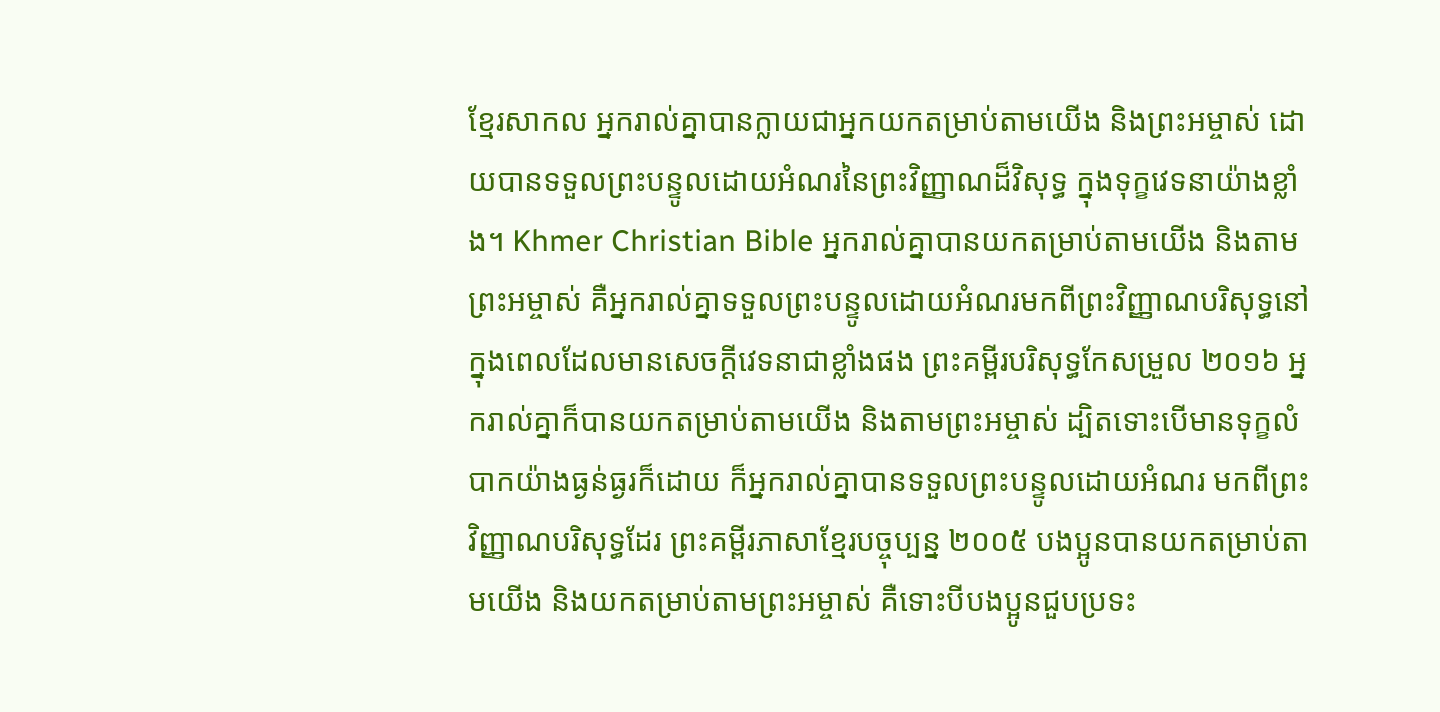ខ្មែរសាកល អ្នករាល់គ្នាបានក្លាយជាអ្នកយកតម្រាប់តាមយើង និងព្រះអម្ចាស់ ដោយបានទទួលព្រះបន្ទូលដោយអំណរនៃព្រះវិញ្ញាណដ៏វិសុទ្ធ ក្នុងទុក្ខវេទនាយ៉ាងខ្លាំង។ Khmer Christian Bible អ្នករាល់គ្នាបានយកតម្រាប់តាមយើង និងតាមព្រះអម្ចាស់ គឺអ្នករាល់គ្នាទទួលព្រះបន្ទូលដោយអំណរមកពីព្រះវិញ្ញាណបរិសុទ្ធនៅក្នុងពេលដែលមានសេចក្ដីវេទនាជាខ្លាំងផង ព្រះគម្ពីរបរិសុទ្ធកែសម្រួល ២០១៦ អ្នករាល់គ្នាក៏បានយកតម្រាប់តាមយើង និងតាមព្រះអម្ចាស់ ដ្បិតទោះបើមានទុក្ខលំបាកយ៉ាងធ្ងន់ធ្ងរក៏ដោយ ក៏អ្នករាល់គ្នាបានទទួលព្រះបន្ទូលដោយអំណរ មកពីព្រះវិញ្ញាណបរិសុទ្ធដែរ ព្រះគម្ពីរភាសាខ្មែរបច្ចុប្បន្ន ២០០៥ បងប្អូនបានយកតម្រាប់តាមយើង និងយកតម្រាប់តាមព្រះអម្ចាស់ គឺទោះបីបងប្អូនជួបប្រទះ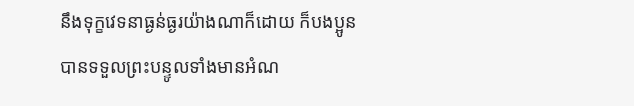នឹងទុក្ខវេទនាធ្ងន់ធ្ងរយ៉ាងណាក៏ដោយ ក៏បងប្អូនបានទទួលព្រះបន្ទូលទាំងមានអំណ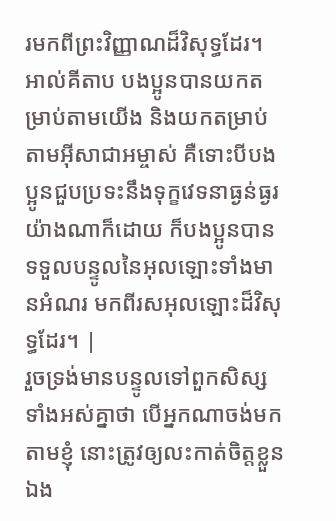រមកពីព្រះវិញ្ញាណដ៏វិសុទ្ធដែរ។ អាល់គីតាប បងប្អូនបានយកតម្រាប់តាមយើង និងយកតម្រាប់តាមអ៊ីសាជាអម្ចាស់ គឺទោះបីបងប្អូនជួបប្រទះនឹងទុក្ខវេទនាធ្ងន់ធ្ងរយ៉ាងណាក៏ដោយ ក៏បងប្អូនបានទទួលបន្ទូលនៃអុលឡោះទាំងមានអំណរ មកពីរសអុលឡោះដ៏វិសុទ្ធដែរ។ |
រួចទ្រង់មានបន្ទូលទៅពួកសិស្សទាំងអស់គ្នាថា បើអ្នកណាចង់មកតាមខ្ញុំ នោះត្រូវឲ្យលះកាត់ចិត្តខ្លួនឯង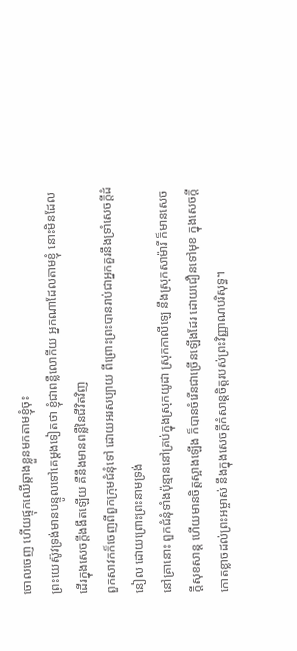ចោលចេញ ហើយផ្ទុកឈើឆ្កាងខ្លួនមកតាមខ្ញុំចុះ
ព្រះយេស៊ូវទ្រង់មានបន្ទូលទៅគេម្តងទៀតថា ខ្ញុំជាពន្លឺលោកីយ អ្នកណាដែលតាមខ្ញុំ នោះមិនដែលដើរក្នុងសេចក្ដីងងឹតឡើយ គឺនឹងមានពន្លឺនៃជីវិតវិញ
ពួកសាវកក៏ចេញពីពួកក្រុមជំនុំទៅ ដោយអរសប្បាយ ពីព្រោះព្រះបានរាប់ជាអ្នកគួរនឹងទ្រាំសេចក្ដីដំនៀល ដោយព្រោះព្រះនាមទ្រង់
នៅគ្រានោះ ពួកជំនុំទាំងប៉ុន្មាននៅគ្រប់ក្នុងស្រុកយូដា ស្រុកកាលីឡេ នឹងស្រុកសាម៉ារី ក៏មានសេចក្ដីសុខសាន្ត ហើយមានចិត្តស្អាងឡើង ក៏បានចំរើនជាច្រើនឡើងដែរ ដោយជឿនទៅមុខ ក្នុងសេចក្ដីកោតខ្លាចដល់ព្រះអម្ចាស់ នឹងក្នុងសេចក្ដីកំសាន្តចិត្តរបស់ព្រះវិញ្ញាណបរិសុទ្ធ។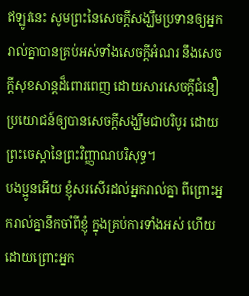ឥឡូវនេះ សូមព្រះនៃសេចក្ដីសង្ឃឹមប្រទានឲ្យអ្នករាល់គ្នាបានគ្រប់អស់ទាំងសេចក្ដីអំណរ នឹងសេចក្ដីសុខសាន្តដ៏ពោរពេញ ដោយសារសេចក្ដីជំនឿ ប្រយោជន៍ឲ្យបានសេចក្ដីសង្ឃឹមជាបរិបូរ ដោយព្រះចេស្តានៃព្រះវិញ្ញាណបរិសុទ្ធ។
បងប្អូនអើយ ខ្ញុំសរសើរដល់អ្នករាល់គ្នា ពីព្រោះអ្នករាល់គ្នានឹកចាំពីខ្ញុំ ក្នុងគ្រប់ការទាំងអស់ ហើយដោយព្រោះអ្នក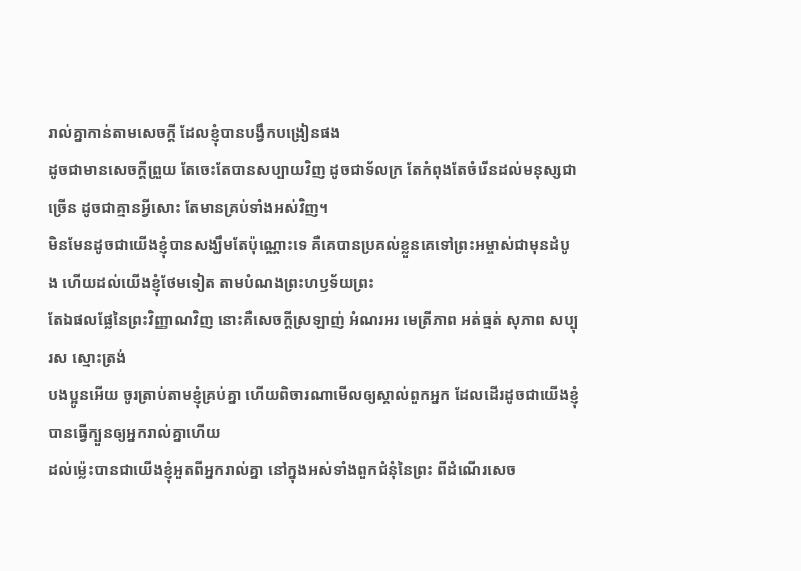រាល់គ្នាកាន់តាមសេចក្ដី ដែលខ្ញុំបានបង្វឹកបង្រៀនផង
ដូចជាមានសេចក្ដីព្រួយ តែចេះតែបានសប្បាយវិញ ដូចជាទ័លក្រ តែកំពុងតែចំរើនដល់មនុស្សជាច្រើន ដូចជាគ្មានអ្វីសោះ តែមានគ្រប់ទាំងអស់វិញ។
មិនមែនដូចជាយើងខ្ញុំបានសង្ឃឹមតែប៉ុណ្ណោះទេ គឺគេបានប្រគល់ខ្លួនគេទៅព្រះអម្ចាស់ជាមុនដំបូង ហើយដល់យើងខ្ញុំថែមទៀត តាមបំណងព្រះហឫទ័យព្រះ
តែឯផលផ្លែនៃព្រះវិញ្ញាណវិញ នោះគឺសេចក្ដីស្រឡាញ់ អំណរអរ មេត្រីភាព អត់ធ្មត់ សុភាព សប្បុរស ស្មោះត្រង់
បងប្អូនអើយ ចូរត្រាប់តាមខ្ញុំគ្រប់គ្នា ហើយពិចារណាមើលឲ្យស្គាល់ពួកអ្នក ដែលដើរដូចជាយើងខ្ញុំបានធ្វើក្បួនឲ្យអ្នករាល់គ្នាហើយ
ដល់ម៉្លេះបានជាយើងខ្ញុំអួតពីអ្នករាល់គ្នា នៅក្នុងអស់ទាំងពួកជំនុំនៃព្រះ ពីដំណើរសេច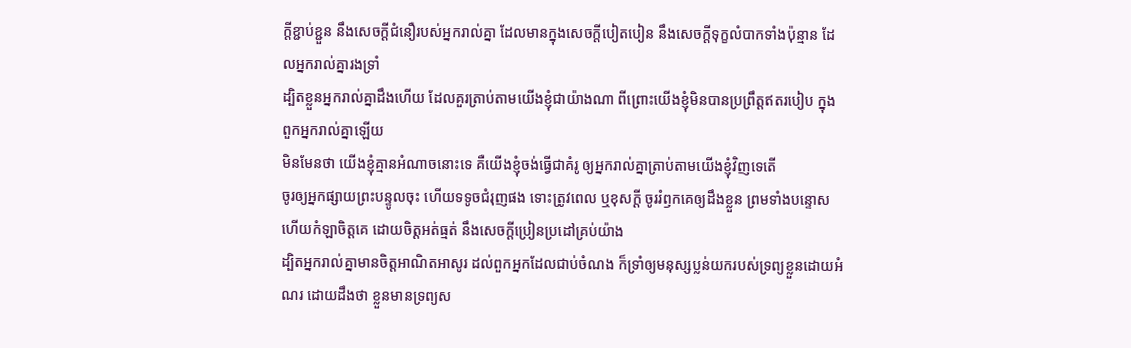ក្ដីខ្ជាប់ខ្ជួន នឹងសេចក្ដីជំនឿរបស់អ្នករាល់គ្នា ដែលមានក្នុងសេចក្ដីបៀតបៀន នឹងសេចក្ដីទុក្ខលំបាកទាំងប៉ុន្មាន ដែលអ្នករាល់គ្នារងទ្រាំ
ដ្បិតខ្លួនអ្នករាល់គ្នាដឹងហើយ ដែលគួរត្រាប់តាមយើងខ្ញុំជាយ៉ាងណា ពីព្រោះយើងខ្ញុំមិនបានប្រព្រឹត្តឥតរបៀប ក្នុងពួកអ្នករាល់គ្នាឡើយ
មិនមែនថា យើងខ្ញុំគ្មានអំណាចនោះទេ គឺយើងខ្ញុំចង់ធ្វើជាគំរូ ឲ្យអ្នករាល់គ្នាត្រាប់តាមយើងខ្ញុំវិញទេតើ
ចូរឲ្យអ្នកផ្សាយព្រះបន្ទូលចុះ ហើយទទូចជំរុញផង ទោះត្រូវពេល ឬខុសក្តី ចូររំឭកគេឲ្យដឹងខ្លួន ព្រមទាំងបន្ទោស ហើយកំឡាចិត្តគេ ដោយចិត្តអត់ធ្មត់ នឹងសេចក្ដីប្រៀនប្រដៅគ្រប់យ៉ាង
ដ្បិតអ្នករាល់គ្នាមានចិត្តអាណិតអាសូរ ដល់ពួកអ្នកដែលជាប់ចំណង ក៏ទ្រាំឲ្យមនុស្សប្លន់យករបស់ទ្រព្យខ្លួនដោយអំណរ ដោយដឹងថា ខ្លួនមានទ្រព្យស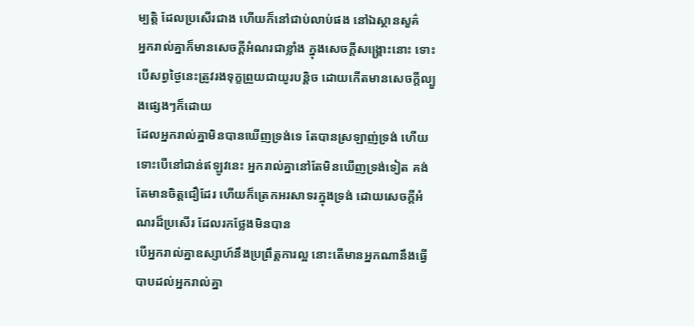ម្បត្តិ ដែលប្រសើរជាង ហើយក៏នៅជាប់លាប់ផង នៅឯស្ថានសួគ៌
អ្នករាល់គ្នាក៏មានសេចក្ដីអំណរជាខ្លាំង ក្នុងសេចក្ដីសង្គ្រោះនោះ ទោះបើសព្វថ្ងៃនេះត្រូវរងទុក្ខព្រួយជាយូរបន្តិច ដោយកើតមានសេចក្ដីល្បួងផ្សេងៗក៏ដោយ
ដែលអ្នករាល់គ្នាមិនបានឃើញទ្រង់ទេ តែបានស្រឡាញ់ទ្រង់ ហើយទោះបើនៅជាន់ឥឡូវនេះ អ្នករាល់គ្នានៅតែមិនឃើញទ្រង់ទៀត គង់តែមានចិត្តជឿដែរ ហើយក៏ត្រេកអរសាទរក្នុងទ្រង់ ដោយសេចក្ដីអំណរដ៏ប្រសើរ ដែលរកថ្លែងមិនបាន
បើអ្នករាល់គ្នាឧស្សាហ៍នឹងប្រព្រឹត្តការល្អ នោះតើមានអ្នកណានឹងធ្វើបាបដល់អ្នករាល់គ្នា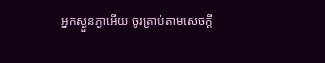អ្នកស្ងួនភ្ងាអើយ ចូរត្រាប់តាមសេចក្ដី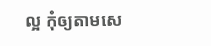ល្អ កុំឲ្យតាមសេ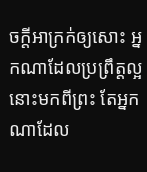ចក្ដីអាក្រក់ឲ្យសោះ អ្នកណាដែលប្រព្រឹត្តល្អ នោះមកពីព្រះ តែអ្នកណាដែល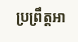ប្រព្រឹត្តអា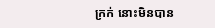ក្រក់ នោះមិនបាន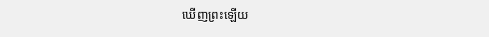ឃើញព្រះឡើយ